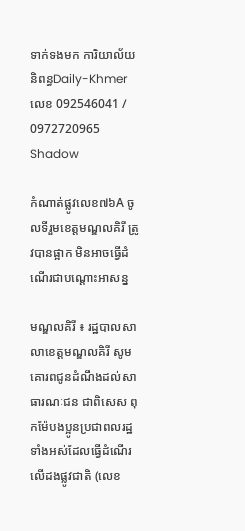ទាក់ទងមក ការិយាល័យ និពន្ធDaily-Khmer លេខ 092546041 / 0972720965
Shadow

កំណាត់ផ្លូវលេខ៧៦A ចូលទីរួមខេត្តមណ្ឌលគិរី ត្រូវបានផ្អាក មិនអាចធ្វើដំណើរជាបណ្តោះអាសន្ន

មណ្ឌលគិរី ៖ រដ្ឋបាលសាលាខេត្តមណ្ឌលគិរី សូមគោរពជូនដំណឹងដល់សាធារណៈជន ជាពិសេស ពុកម៉ែបងប្អូនប្រជាពលរដ្ឋ ទាំងអស់ដែលធ្វើដំណើរលើដងផ្លូវជាតិ (លេខ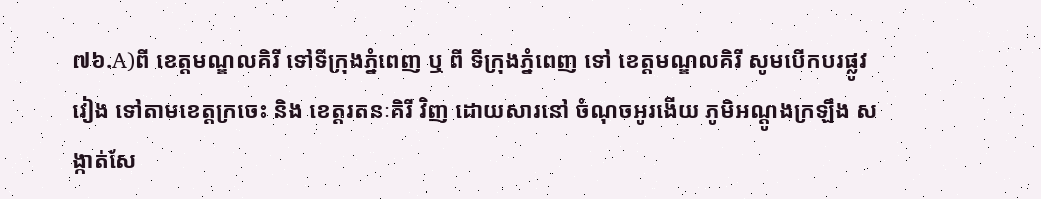៧៦.A)ពី ខេត្តមណ្ឌលគិរី ទៅទីក្រុងភ្នំពេញ ឬ ពី ទីក្រុងភ្នំពេញ ទៅ ខេត្តមណ្ឌលគិរី សូមបើកបរផ្លូវវៀង ទៅតាមខេត្តក្រចេះ និង ខេត្តរតនៈគិរី វិញ ដោយសារនៅ ចំណុចអូរងើយ ភូមិអណ្ដូងក្រឡឹង សង្កាត់សែ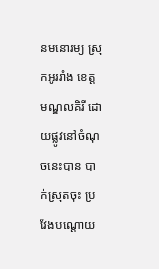នមនោរម្យ ស្រុកអូររាំង ខេត្តមណ្ឌលគិរី ដោយផ្លូវនៅចំណុចនេះបាន បាក់ស្រុតចុះ ប្រវែងបណ្ដោយ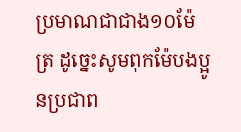ប្រមាណជាជាង១០ម៉ែត្រ ដូច្នេះសូមពុកម៉ែបងប្អូនប្រជាព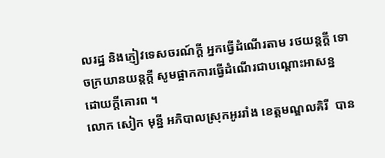លរដ្ឋ និងភ្ញៀវទេសចរណ៍ក្ដី អ្នកធ្វើដំណើរតាម រថយន្តក្ដី ទោចក្រយានយន្តក្ដី សូមផ្អាកការធ្វើដំណើរជាបណ្ដោះអាសន្ន ដោយក្ដីគោរព ។
លោក សៀក មុន្នី អភិបាលស្រុកអូររាំង ខេត្តមណ្ឌលគិរី  បាន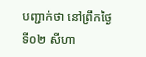បញ្ជាក់ថា នៅព្រឹកថ្ងៃទី០២ សីហា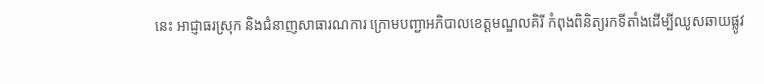នេះ អាជ្ញាធរស្រុក និងជំនាញសាធារណការ ក្រោមបញ្ជាអភិបាលខេត្តមណ្ឌលគិរី កំពុងពិនិត្យរកទីតាំងដើម្បីឈូសឆាយផ្លូវ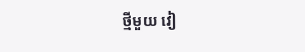ថ្មីមួយ វៀ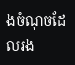ងចំណុចដែលរង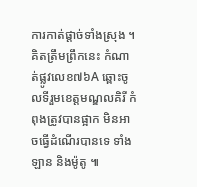ការកាត់ផ្ដាច់ទាំងស្រុង ។
គិតត្រឹមព្រឹកនេះ កំណាត់ផ្លូវលេខ៧៦A ឆ្ពោះចូលទីរួមខេត្តមណ្ឌលគិរី កំពុងត្រូវបានផ្អាក មិនអាចធ្វើដំណើរបានទេ ទាំងឡាន និងម៉ូតូ ៕